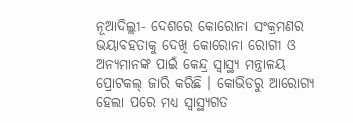ନୂଆଦିଲ୍ଲୀ- ଦେଶରେ କୋରୋନା ସଂକ୍ରମଣର ଭୟାବହତାକୁ ଦେଖି କୋରୋନା ରୋଗୀ ଓ ଅନ୍ୟମାନଙ୍କ ପାଇଁ କେନ୍ଦ୍ର ସ୍ୱାସ୍ଥ୍ୟ ମନ୍ତ୍ରାଳୟ ପ୍ରୋଟକଲ୍ ଜାରି କରିଛି । କୋଭିଡରୁ ଆରୋଗ୍ୟ ହେଲା ପରେ ମଧ୍ୟ ସ୍ୱାସ୍ଥ୍ୟଗତ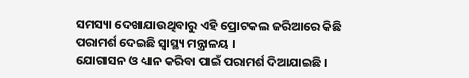ସମସ୍ୟା ଦେଖାଯାଉଥିବାରୁ ଏହି ପ୍ରୋଟକଲ ଜରିଆରେ କିଛି ପରାମର୍ଶ ଦେଇଛି ସ୍ୱାସ୍ଥ୍ୟ ମନ୍ତ୍ରାଳୟ ।
ଯୋଗାସନ ଓ ଧ୍ୟାନ କରିବା ପାଇଁ ପରାମର୍ଶ ଦିଆଯାଇଛି ।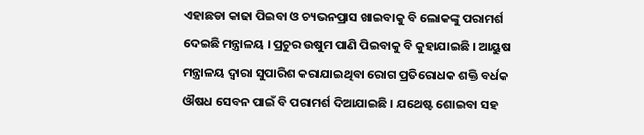ଏହାଛଡା କାଢା ପିଇବା ଓ ଚ୍ୟଭନପ୍ରାସ ଖାଇବାକୁ ବି ଲୋକଙ୍କୁ ପରାମର୍ଶ ଦେଇଛି ମନ୍ତ୍ରାଳୟ । ପ୍ରଚୁର ଉଷୁମ ପାଣି ପିଇବାକୁ ବି କୁହାଯାଇଛି । ଆୟୁଷ ମନ୍ତ୍ରାଳୟ ଦ୍ୱାରା ସୁପାରିଶ କରାଯାଇଥିବା ରୋଗ ପ୍ରତିରୋଧକ ଶକ୍ତି ବର୍ଧକ ଔଷଧ ସେବନ ପାଇଁ ବି ପରାମର୍ଶ ଦିଆଯାଇଛି । ଯଥେଷ୍ଟ ଶୋଇବା ସହ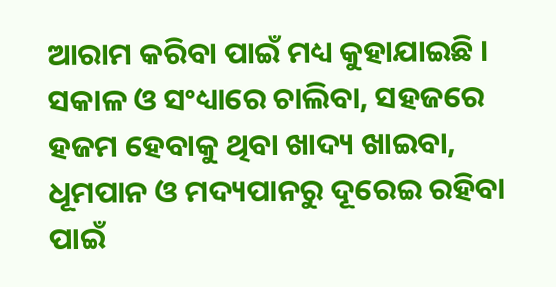ଆରାମ କରିବା ପାଇଁ ମଧ୍ୟ କୁହାଯାଇଛି । ସକାଳ ଓ ସଂଧ୍ୟାରେ ଚାଲିବା, ସହଜରେ ହଜମ ହେବାକୁ ଥିବା ଖାଦ୍ୟ ଖାଇବା, ଧୂମପାନ ଓ ମଦ୍ୟପାନରୁ ଦୂରେଇ ରହିବା ପାଇଁ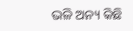ଭଳି ଅନ୍ୟ କିଛି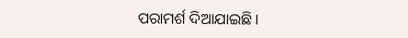ପରାମର୍ଶ ଦିଆଯାଇଛି ।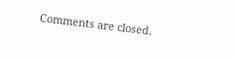Comments are closed.